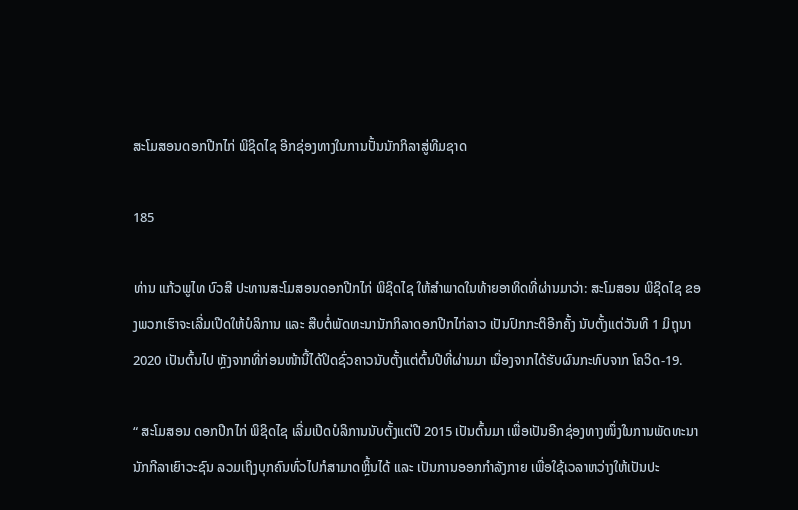ສະໂມສອນດອກປີກໄກ່ ພິຊິດໄຊ ອີກຊ່ອງທາງໃນການປັ້ນນັກກິລາສູ່ທີມຊາດ

185

ທ່ານ ແກ້ວພູໄທ ບົວສີ ປະທານສະໂມສອນດອກປີກໄກ່ ພິຊິດໄຊ ໃຫ້ສໍາພາດໃນທ້າຍອາທິດທີ່ຜ່ານມາວ່າ: ສະໂມສອນ ພິຊິດໄຊ ຂອງພວກເຮົາຈະເລີ່ມເປີດໃຫ້ບໍລິການ ແລະ ສືບຕໍ່ພັດທະນານັກກິລາດອກປີກໄກ່ລາວ ເປັນປົກກະຕິອີກຄັ້ງ ນັບຕັ້ງແຕ່ວັນທີ 1 ມິຖຸນາ 2020 ເປັນຕົ້ນໄປ ຫຼັງຈາກທີ່ກ່ອນໜ້ານີ້ໄດ້ປິດຊົ່ວຄາວນັບຕັ້ງແຕ່ຕົ້ນປີທີ່ຜ່ານມາ ເນື່ອງຈາກໄດ້ຮັບຜົນກະທົບຈາກ ໂຄວິດ-19.

“ ສະໂມສອນ ດອກປີກໄກ່ ພິຊິດໄຊ ເລີ່ມເປີດບໍລິການນັບຕັ້ງແຕ່ປີ 2015 ເປັນຕົ້ນມາ ເພື່ອເປັນອີກຊ່ອງທາງໜຶ່ງໃນການພັດທະນານັກກີລາເຍົາວະຊົນ ລວມເຖິງບຸກຄົນທົ່ວໄປກໍສາມາດຫຼິ້ນໄດ້ ແລະ ເປັນການອອກກໍາລັງກາຍ ເພື່ອໃຊ້ເວລາຫວ່າງໃຫ້ເປັນປະ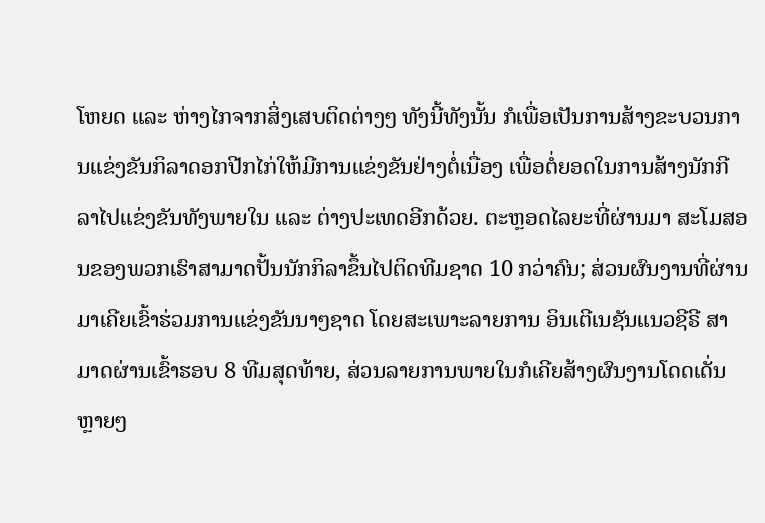ໂຫຍດ ແລະ ຫ່າງໄກຈາກສິ່ງເສບຕິດຕ່າງໆ ທັງນີ້ທັງນັ້ນ ກໍເພື່ອເປັນການສ້າງຂະບວນການແຂ່ງຂັນກິລາດອກປີກໄກ່ໃຫ້ມີການແຂ່ງຂັນຢ່າງຕໍ່ເນື່ອງ ເພື່ອຕໍ່ຍອດໃນການສ້າງນັກກີລາໄປແຂ່ງຂັນທັງພາຍໃນ ແລະ ຕ່າງປະເທດອີກດ້ວຍ. ຕະຫຼອດໄລຍະທີ່ຜ່ານມາ ສະໂມສອນຂອງພວກເຮົາສາມາດປັ້ນນັກກິລາຂຶ້ນໄປຕິດທີມຊາດ 10 ກວ່າຄົນ; ສ່ວນຜົນງານທີ່ຜ່ານມາເຄີຍເຂົ້າຮ່ວມການແຂ່ງຂັນນາໆຊາດ ໂດຍສະເພາະລາຍການ ອິນເຕີເນຊັນແນວຊີຣີ ສາມາດຜ່ານເຂົ້າຮອບ 8 ທີມສຸດທ້າຍ, ສ່ວນລາຍການພາຍໃນກໍເຄີຍສ້າງຜົນງານໂດດເດັ່ນຫຼາຍໆ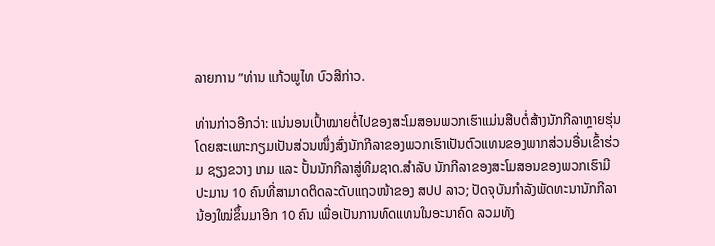ລາຍການ ”ທ່ານ ແກ້ວພູໄທ ບົວສີກ່າວ.

ທ່ານກ່າວອີກວ່າ: ແນ່ນອນເປົ້າໝາຍຕໍ່ໄປຂອງສະໂມສອນພວກເຮົາແມ່ນສືບຕໍ່ສ້າງນັກກີລາຫຼາຍຮຸ່ນ ໂດຍສະເພາະກຽມເປັນສ່ວນໜຶ່ງສົ່ງນັກກີລາຂອງພວກເຮົາເປັນຕົວແທນຂອງພາກສ່ວນອື່ນເຂົ້າຮ່ວມ ຊຽງຂວາງ ເກມ ແລະ ປັ້ນນັກກີລາສູ່ທີມຊາດ.ສໍາລັບ ນັກກີລາຂອງສະໂມສອນຂອງພວກເຮົາມີປະມານ 10 ຄົນທີ່ສາມາດຕິດລະດັບແຖວໜ້າຂອງ ສປປ ລາວ; ປັດຈຸບັນກໍາລັງພັດທະນານັກກີລານ້ອງໃໝ່ຂຶ້ນມາອີກ 10 ຄົນ ເພື່ອເປັນການທົດແທນໃນອະນາຄົດ ລວມທັງ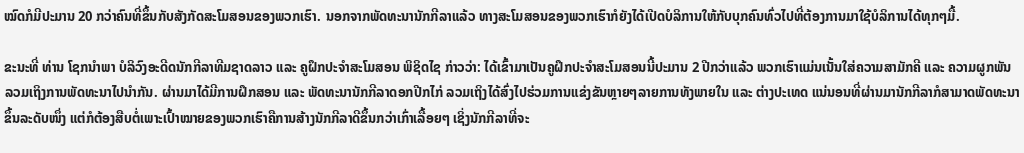ໝົດກໍມີປະມານ 20 ກວ່າຄົນທີ່ຂຶ້ນກັບສັງກັດສະໂມສອນຂອງພວກເຮົາ. ນອກຈາກພັດທະນານັກກີລາແລ້ວ ທາງສະໂມສອນຂອງພວກເຮົາກໍຍັງໄດ້ເປີດບໍລິການໃຫ້ກັບບຸກຄົນທົ່ວໄປທີ່ຕ້ອງການມາໃຊ້ບໍລິການໄດ້ທຸກໆມື້.

ຂະນະທີ່ ທ່ານ ໂຊກນໍາພາ ບໍລິວົງອະດີດນັກກີລາທີມຊາດລາວ ແລະ ຄູຝຶກປະຈໍາສະໂມສອນ ພິຊິດໄຊ ກ່າວວ່າ: ໄດ້ເຂົ້າມາເປັນຄູຝຶກປະຈໍາສະໂມສອນນີ້ປະມານ 2 ປີກວ່າແລ້ວ ພວກເຮົາແມ່ນເນັ້ນໃສ່ຄວາມສາມັກຄີ ແລະ ຄວາມຜູກພັນ ລວມເຖິງການພັດທະນາໄປນໍາກັນ. ຜ່ານມາໄດ້ມີການຝຶກສອນ ແລະ ພັດທະນານັກກີລາດອກປີກໄກ່ ລວມເຖິງໄດ້ສົ່ງໄປຮ່ວມການແຂ່ງຂັນຫຼາຍໆລາຍການທັງພາຍໃນ ແລະ ຕ່າງປະເທດ ແນ່ນອນທີ່ຜ່ານມານັກກີລາກໍສາມາດພັດທະນາຂຶ້ນລະດັບໜຶ່ງ ແຕ່ກໍຕ້ອງສືບຕໍ່ເພາະເປົ້າໝາຍຂອງພວກເຮົາຄືການສ້າງນັກກີລາດີຂຶ້ນກວ່າເກົ່າເລື້ອຍໆ ເຊິ່ງນັກກີລາທີ່ຈະ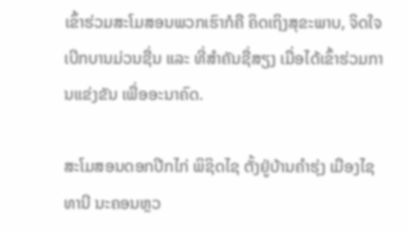ເຂົ້າຮ່ວມສະໂມສອນພວກເຮົາກໍຄື ຄິດເຖິງສຸຂະພາບ, ຈິດໃຈເບີກບານມ່ວນຊື່ນ ແລະ ທີ່ສໍາຄັນຊື່ສຽງ ເມື່ອໄດ້ເຂົ້າຮ່ວມການແຂ່ງຂັນ ເພື່ອອະນາຄົດ.

ສະໂມສອນດອກປີກໄກ່ ພິຊິດໄຊ ຕັ້ງຢູ່ບ້ານຄໍາຮຸ່ງ ເມືອງໄຊທານີ ນະຄອນຫຼວ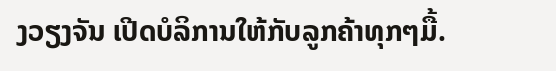ງວຽງຈັນ ເປີດບໍລິການໃຫ້ກັບລູກຄ້າທຸກໆມື້.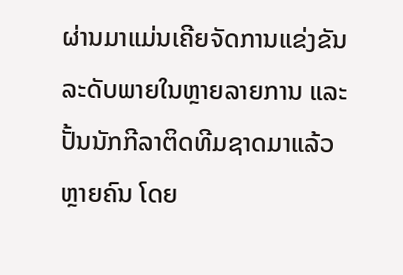ຜ່ານມາແມ່ນເຄີຍຈັດການແຂ່ງຂັນລະດັບພາຍໃນຫຼາຍລາຍການ ແລະ ປັ້ນນັກກີລາຕິດທີມຊາດມາແລ້ວຫຼາຍຄົນ ໂດຍ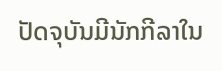ປັດຈຸບັນມີນັກກີລາໃນ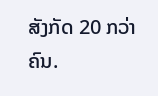ສັງກັດ 20 ກວ່າຄົນ.